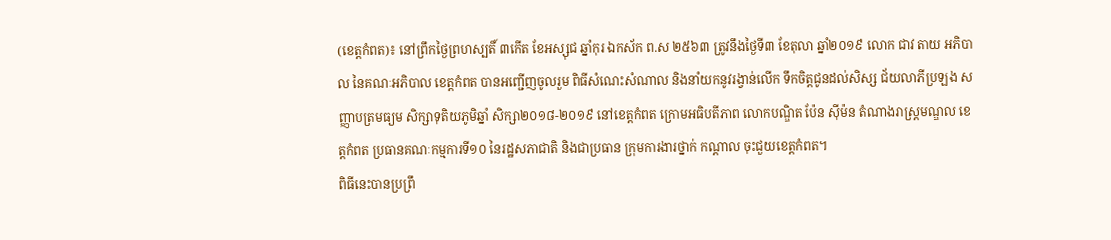(ខេត្តកំពត)៖ នៅព្រឹកថ្ងៃព្រហស្បតិ៍ ៣កើត ខែអស្សុជ ឆ្នាំកុរ ឯកស័ក ព.ស ២៥៦៣ ត្រូវនឹងថ្ងៃទី៣ ខែតុលា ឆ្នាំ២០១៩ លោក ជាវ តាយ អភិបាល នៃគណៈអភិបាល ខេត្តកំពត បានអញ្ជើញចូលរួម ពិធីសំណេះសំណាល និងនាំយកនូវរង្វាន់លើក ទឹកចិត្តជូនដល់សិស្ស ជ័យលាភីប្រឡង សញ្ញាបត្រមធ្យម សិក្សាទុតិយភូមិឆ្នាំ សិក្សា២០១៨-២០១៩ នៅខេត្តកំពត ក្រោមអធិបតីភាព លោកបណ្ឌិត ប៉ែន ស៊ីម៉ន តំណាងរាស្រ្តមណ្ឌល ខេត្តកំពត ប្រធានគណៈកម្មការទី១០ នៃរដ្ឋសភាជាតិ និងជាប្រធាន ក្រុមការងារថ្នាក់ កណ្តាល ចុះជួយខេត្តកំពត។
ពិធីនេះបានប្រព្រឹ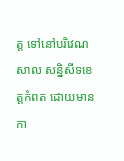ត្ត ទៅនៅបរិវេណសាល សន្និសីទខេត្តកំពត ដោយមានកា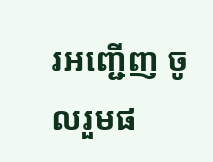រអញ្ជើញ ចូលរួមផ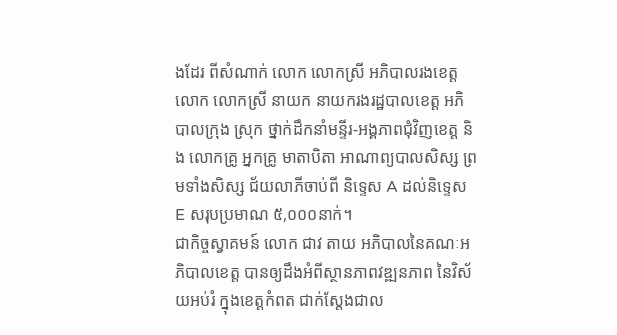ងដែរ ពីសំណាក់ លោក លោកស្រី អភិបាលរងខេត្ត លោក លោកស្រី នាយក នាយករងរដ្ឋបាលខេត្ត អភិបាលក្រុង ស្រុក ថ្នាក់ដឹកនាំមន្ទីរ-អង្គភាពជុំវិញខេត្ត និង លោកគ្រូ អ្នកគ្រូ មាតាបិតា អាណាព្យបាលសិស្ស ព្រមទាំងសិស្ស ជ័យលាភីចាប់ពី និទ្ទេស A ដល់និទ្ទេស E សរុបប្រមាណ ៥,០០០នាក់។
ជាកិច្ចស្វាគមន៍ លោក ជាវ តាយ អភិបាលនៃគណៈអភិបាលខេត្ត បានឲ្យដឹងអំពីស្ថានភាពវឌ្ឍនភាព នៃវិស័យអប់រំ ក្នុងខេត្តកំពត ជាក់ស្ដែងជាល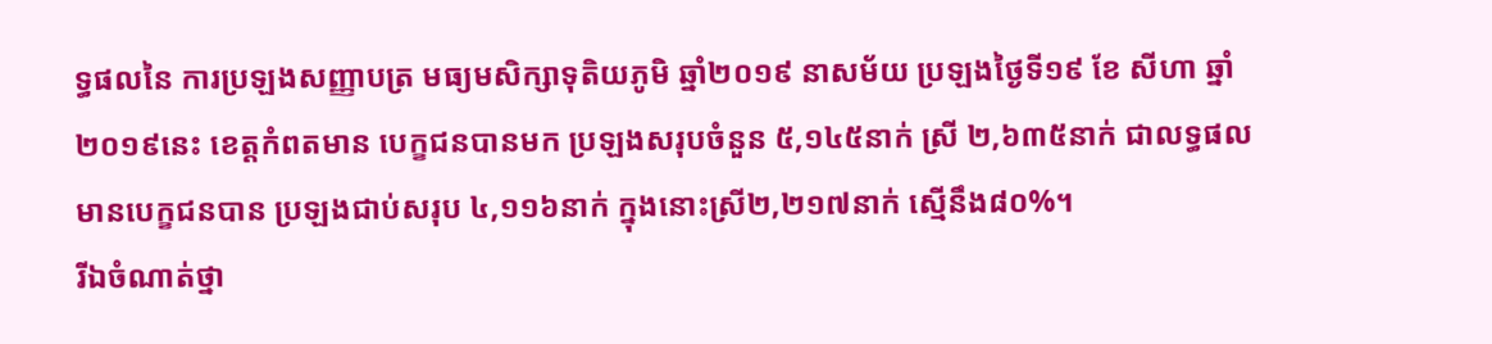ទ្ធផលនៃ ការប្រឡងសញ្ញាបត្រ មធ្យមសិក្សាទុតិយភូមិ ឆ្នាំ២០១៩ នាសម័យ ប្រឡងថ្ងៃទី១៩ ខែ សីហា ឆ្នាំ២០១៩នេះ ខេត្តកំពតមាន បេក្ខជនបានមក ប្រឡងសរុបចំនួន ៥,១៤៥នាក់ ស្រី ២,៦៣៥នាក់ ជាលទ្ធផលមានបេក្ខជនបាន ប្រឡងជាប់សរុប ៤,១១៦នាក់ ក្នុងនោះស្រី២,២១៧នាក់ ស្មើនឹង៨០%។
រីឯចំណាត់ថ្នា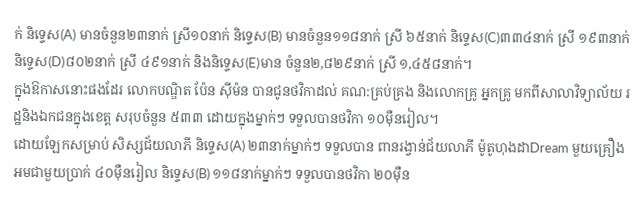ក់ និទ្ទេស(A) មានចំនួន២៣នាក់ ស្រី១០នាក់ និទ្ទេស(B) មានចំនួន១១៨នាក់ ស្រី ៦៥នាក់ និទ្ទេស(C)៣៣៤នាក់ ស្រី ១៩៣នាក់ និទ្ទេស(D)៨០២នាក់ ស្រី ៤៩១នាក់ និងនិទ្ទេស(E)មាន ចំនួន២,៨២៩នាក់ ស្រី ១,៤៥៨នាក់។
ក្នុងឱកាសនោះផងដែរ លោកបណ្ឌិត ប៉ែន ស៊ីម៉ន បានជូនថវិកាដល់ គណ:គ្រប់គ្រង និងលោកគ្រូ អ្នកគ្រូ មកពីសាលាវិទ្យាល័យ រដ្ឋនិងឯកជនក្នុងខេត្ត សរុបចំនួន ៥៣៣ ដោយក្នុងម្នាក់ៗ ទទួលបានថវិកា ១០ម៉ឺនរៀល។
ដោយឡែកសម្រាប់ សិស្សជ័យលាភី និទ្ទេស(A) ២៣នាក់ម្នាក់ៗ ទទួលបាន ពានរង្វាន់ជ័យលាភី ម៉ូតូហុងដាDream មួយគ្រឿង អមជាមួយប្រាក់ ៤០ម៉ឺនរៀល និទ្ទេស(B) ១១៨នាក់ម្នាក់ៗ ទទួលបានថវិកា ២០ម៉ឺន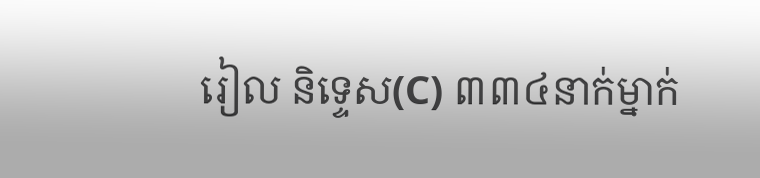រៀល និទ្ទេស(C) ៣៣៤នាក់ម្នាក់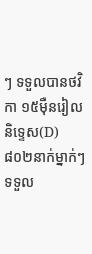ៗ ទទួលបានថវិកា ១៥ម៉ឺនរៀល និទ្ទេស(D) ៨០២នាក់ម្នាក់ៗ ទទួល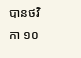បានថវិកា ១០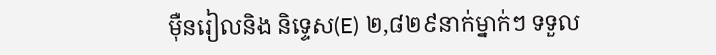ម៉ឺនរៀលនិង និទ្ទេស(E) ២,៨២៩នាក់ម្នាក់ៗ ទទួល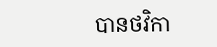បានថវិកា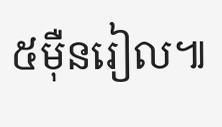៥ម៉ឺនរៀល៕